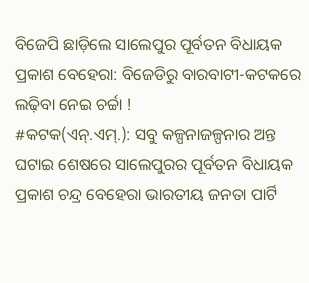ବିଜେପି ଛାଡ଼ିଲେ ସାଲେପୁର ପୂର୍ବତନ ବିଧାୟକ ପ୍ରକାଶ ବେହେରା: ବିଜେଡିରୁ ବାରବାଟୀ-କଟକରେ ଲଢ଼ିବା ନେଇ ଚର୍ଚ୍ଚା !
#କଟକ(ଏନ୍.ଏମ୍.): ସବୁ କଳ୍ପନାଜଳ୍ପନାର ଅନ୍ତ ଘଟାଇ ଶେଷରେ ସାଲେପୁରର ପୂର୍ବତନ ବିଧାୟକ ପ୍ରକାଶ ଚନ୍ଦ୍ର ବେହେରା ଭାରତୀୟ ଜନତା ପାର୍ଟି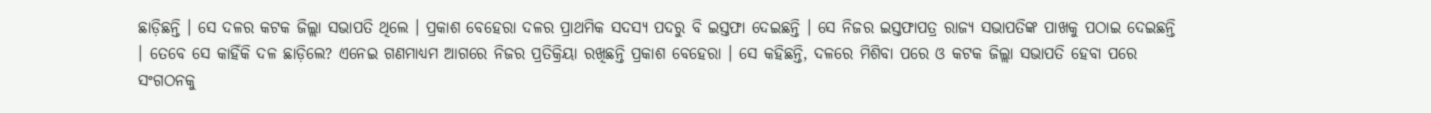ଛାଡ଼ିଛନ୍ତି । ସେ ଦଳର କଟକ ଜିଲ୍ଲା ସଭାପତି ଥିଲେ । ପ୍ରକାଶ ବେହେରା ଦଳର ପ୍ରାଥମିକ ସଦସ୍ୟ ପଦରୁ ବି ଇସ୍ତଫା ଦେଇଛନ୍ତି । ସେ ନିଜର ଇସ୍ତଫାପତ୍ର ରାଜ୍ୟ ସଭାପତିଙ୍କ ପାଖକୁ ପଠାଇ ଦେଇଛନ୍ତି । ତେବେ ସେ କାହିଁକି ଦଳ ଛାଡ଼ିଲେ? ଏନେଇ ଗଣମାଧ୍ୟମ ଆଗରେ ନିଜର ପ୍ରତିକ୍ରିୟା ରଖିଛନ୍ତି ପ୍ରକାଶ ବେହେରା । ସେ କହିଛନ୍ତି, ଦଳରେ ମିଶିବା ପରେ ଓ କଟକ ଜିଲ୍ଲା ସଭାପତି ହେବା ପରେ ସଂଗଠନକୁ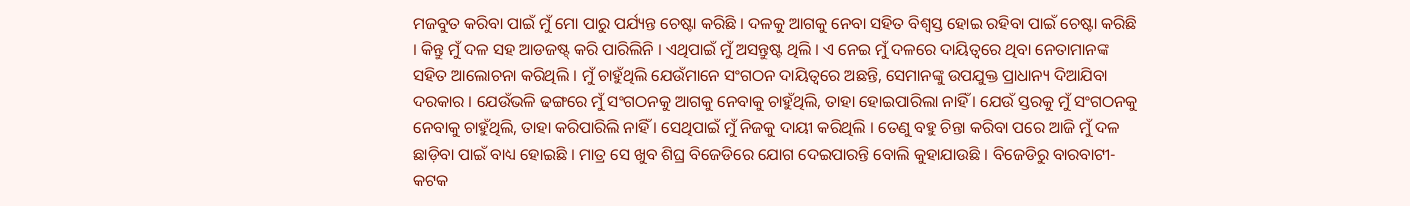ମଜବୁତ କରିବା ପାଇଁ ମୁଁ ମୋ ପାରୁ ପର୍ଯ୍ୟନ୍ତ ଚେଷ୍ଟା କରିଛି । ଦଳକୁ ଆଗକୁ ନେବା ସହିତ ବିଶ୍ୱସ୍ତ ହୋଇ ରହିବା ପାଇଁ ଚେଷ୍ଟା କରିଛି । କିନ୍ତୁ ମୁଁ ଦଳ ସହ ଆଡଜଷ୍ଟ୍ କରି ପାରିଲିନି । ଏଥିପାଇଁ ମୁଁ ଅସନ୍ତୁଷ୍ଟ ଥିଲି । ଏ ନେଇ ମୁଁ ଦଳରେ ଦାୟିତ୍ୱରେ ଥିବା ନେତାମାନଙ୍କ ସହିତ ଆଲୋଚନା କରିଥିଲି । ମୁଁ ଚାହୁଁଥିଲି ଯେଉଁମାନେ ସଂଗଠନ ଦାୟିତ୍ୱରେ ଅଛନ୍ତି, ସେମାନଙ୍କୁ ଉପଯୁକ୍ତ ପ୍ରାଧାନ୍ୟ ଦିଆଯିବା ଦରକାର । ଯେଉଁଭଳି ଢଙ୍ଗରେ ମୁଁ ସଂଗଠନକୁ ଆଗକୁ ନେବାକୁ ଚାହୁଁଥିଲି, ତାହା ହୋଇପାରିଲା ନାହିଁ । ଯେଉଁ ସ୍ତରକୁ ମୁଁ ସଂଗଠନକୁ ନେବାକୁ ଚାହୁଁଥିଲି, ତାହା କରିପାରିଲି ନାହିଁ । ସେଥିପାଇଁ ମୁଁ ନିଜକୁ ଦାୟୀ କରିଥିଲି । ତେଣୁ ବହୁ ଚିନ୍ତା କରିବା ପରେ ଆଜି ମୁଁ ଦଳ ଛାଡ଼ିବା ପାଇଁ ବାଧ୍ୟ ହୋଇଛି । ମାତ୍ର ସେ ଖୁବ ଶିଘ୍ର ବିଜେଡିରେ ଯୋଗ ଦେଇପାରନ୍ତି ବୋଲି କୁହାଯାଉଛି । ବିଜେଡିରୁ ବାରବାଟୀ-କଟକ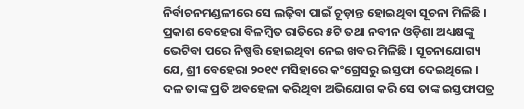ନିର୍ବାଚନମଣ୍ଡଳୀରେ ସେ ଲଢ଼ିବା ପାଇଁ ଚୂଡ଼ାନ୍ତ ହୋଇଥିବା ସୂଚନା ମିଳିଛି । ପ୍ରକାଶ ବେହେରା ବିଳମ୍ବିତ ରାତିରେ ୫ଟି ତଥା ନବୀନ ଓଡ଼ିଶା ଅଧ୍ୟକ୍ଷଙ୍କୁ ଭେଟିବା ପରେ ନିଷ୍ପତ୍ତି ହୋଇଥିବା ନେଇ ଖବର ମିଳିଛି । ସୂଚନାଯୋଗ୍ୟ ଯେ, ଶ୍ରୀ ବେହେରା ୨୦୧୯ ମସିହାରେ କଂଗ୍ରେସରୁ ଇସ୍ତଫା ଦେଇଥିଲେ । ଦଳ ତାଙ୍କ ପ୍ରତି ଅବହେଳା କରିଥିବା ଅଭିଯୋଗ କରି ସେ ତାଙ୍କ ଇସ୍ତଫାପତ୍ର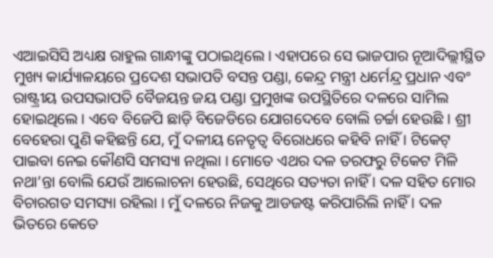ଏଆଇସିସି ଅଧ୍ୟକ୍ଷ ରାହୁଲ ଗାନ୍ଧୀଙ୍କୁ ପଠାଇଥିଲେ । ଏହାପରେ ସେ ଭାଜପାର ନୂଆଦିଲ୍ଲୀସ୍ଥିତ ମୁଖ୍ୟ କାର୍ଯ୍ୟାଳୟରେ ପ୍ରଦେଶ ସଭାପତି ବସନ୍ତ ପଣ୍ଡା, କେନ୍ଦ୍ର ମନ୍ତ୍ରୀ ଧର୍ମେନ୍ଦ୍ର ପ୍ରଧାନ ଏବଂ ରାଷ୍ଟ୍ରୀୟ ଉପସଭାପତି ବୈଜୟନ୍ତ ଜୟ ପଣ୍ଡା ପ୍ରମୁଖଙ୍କ ଉପସ୍ଥିତିରେ ଦଳରେ ସାମିଲ ହୋଇଥିଲେ । ଏବେ ବିଜେପି ଛାଡ଼ି ବିଜେଡିରେ ଯୋଗଦେବେ ବୋଲି ଚର୍ଚ୍ଚା ହେଉଛି । ଶ୍ରୀ ବେହେରା ପୁଣି କହିଛନ୍ତି ଯେ, ମୁଁ ଦଳୀୟ ନେତୃତ୍ୱ ବିରୋଧରେ କହିବି ନାହିଁ । ଟିକେଟ୍ ପାଇବା ନେଇ କୌଣସି ସମସ୍ୟା ନଥିଲା । ମୋତେ ଏଥର ଦଳ ତରଫରୁ ଟିକେଟ ମିଳି ନଥା’ନ୍ତା ବୋଲି ଯେଉଁ ଆଲୋଚନା ହେଉଛି, ସେଥିରେ ସତ୍ୟତା ନାହିଁ । ଦଳ ସହିତ ମୋର ବିଚାରଗତ ସମସ୍ୟା ରହିଲା । ମୁଁ ଦଳରେ ନିଜକୁ ଆଡଜଷ୍ଟ କରିପାରିଲି ନାହିଁ । ଦଳ ଭିତରେ କେତେ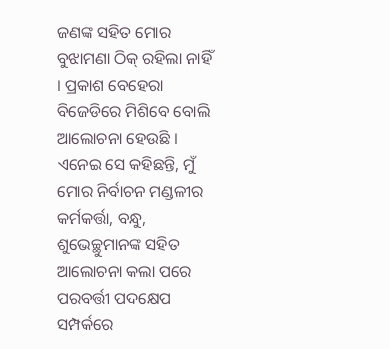ଜଣଙ୍କ ସହିତ ମୋର ବୁଝାମଣା ଠିକ୍ ରହିଲା ନାହିଁ । ପ୍ରକାଶ ବେହେରା ବିଜେଡିରେ ମିଶିବେ ବୋଲି ଆଲୋଚନା ହେଉଛି । ଏନେଇ ସେ କହିଛନ୍ତି, ମୁଁ ମୋର ନିର୍ବାଚନ ମଣ୍ଡଳୀର କର୍ମକର୍ତ୍ତା, ବନ୍ଧୁ, ଶୁଭେଚ୍ଛୁମାନଙ୍କ ସହିତ ଆଲୋଚନା କଲା ପରେ ପରବର୍ତ୍ତୀ ପଦକ୍ଷେପ ସମ୍ପର୍କରେ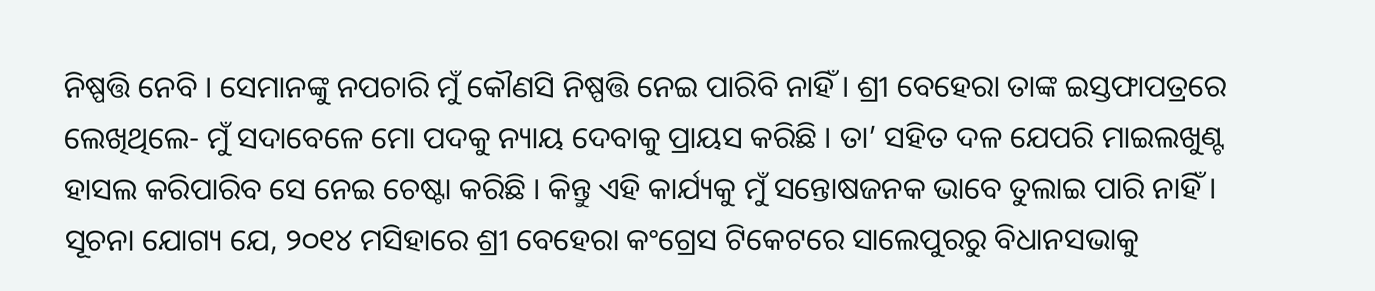ନିଷ୍ପତ୍ତି ନେବି । ସେମାନଙ୍କୁ ନପଚାରି ମୁଁ କୌଣସି ନିଷ୍ପତ୍ତି ନେଇ ପାରିବି ନାହିଁ । ଶ୍ରୀ ବେହେରା ତାଙ୍କ ଇସ୍ତଫାପତ୍ରରେ ଲେଖିଥିଲେ- ମୁଁ ସଦାବେଳେ ମୋ ପଦକୁ ନ୍ୟାୟ ଦେବାକୁ ପ୍ରାୟସ କରିଛି । ତା’ ସହିତ ଦଳ ଯେପରି ମାଇଲଖୁଣ୍ଟ ହାସଲ କରିପାରିବ ସେ ନେଇ ଚେଷ୍ଟା କରିଛି । କିନ୍ତୁ ଏହି କାର୍ଯ୍ୟକୁ ମୁଁ ସନ୍ତୋଷଜନକ ଭାବେ ତୁଲାଇ ପାରି ନାହିଁ । ସୂଚନା ଯୋଗ୍ୟ ଯେ, ୨୦୧୪ ମସିହାରେ ଶ୍ରୀ ବେହେରା କଂଗ୍ରେସ ଟିକେଟରେ ସାଲେପୁରରୁ ବିଧାନସଭାକୁ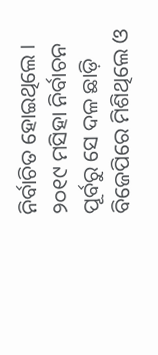ନିର୍ବାଚିତ ହୋଇଥିଲେ । ୨୦୧୯ ମସିହା ନିର୍ବାଚନ ପୂର୍ବରୁ ସେ ଦଳ ଛାଡ଼ି ବିଜେପିରେ ମିଶିଥିଲେ ଓ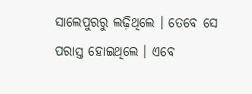ସାଲେପୁରରୁ ଲଢ଼ିଥିଲେ । ତେବେ ସେ ପରାସ୍ତ ହୋଇଥିଲେ । ଏବେ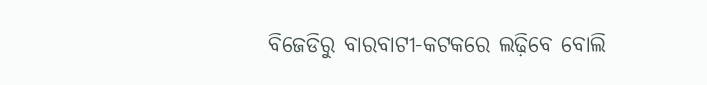ବିଜେଡିରୁ ବାରବାଟୀ-କଟକରେ ଲଢ଼ିବେ ବୋଲି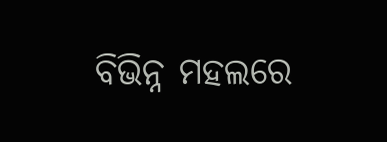ବିଭିନ୍ନ ମହଲରେ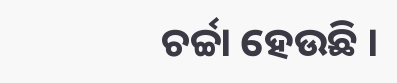ଚର୍ଚ୍ଚା ହେଉଛି ।